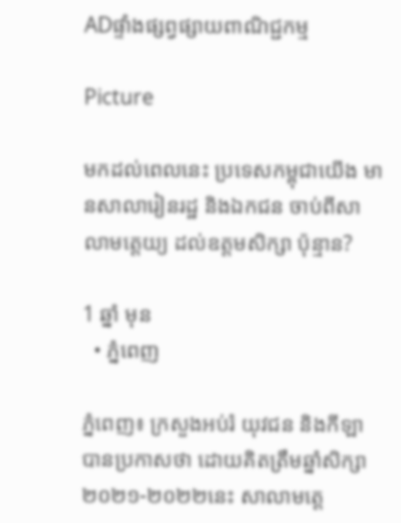ADផ្ទាំងផ្សព្វផ្សាយពាណិជ្ជកម្ម

Picture

មកដល់ពេលនេះ ប្រទេសកម្ពុជាយើង មានសាលារៀនរដ្ឋ និងឯកជន ចាប់ពីសាលាមត្តេយ្យ ដល់ឧត្តមសិក្សា ប៉ុន្មាន?

1 ឆ្នាំ មុន
  • ភ្នំពេញ

ភ្នំពេញ៖ ក្រសួងអប់រំ យុវជន និងកីឡា បានប្រកាសថា ដោយគិតត្រឹមឆ្នាំសិក្សា ២០២១-២០២២នេះ សាលាមត្តេ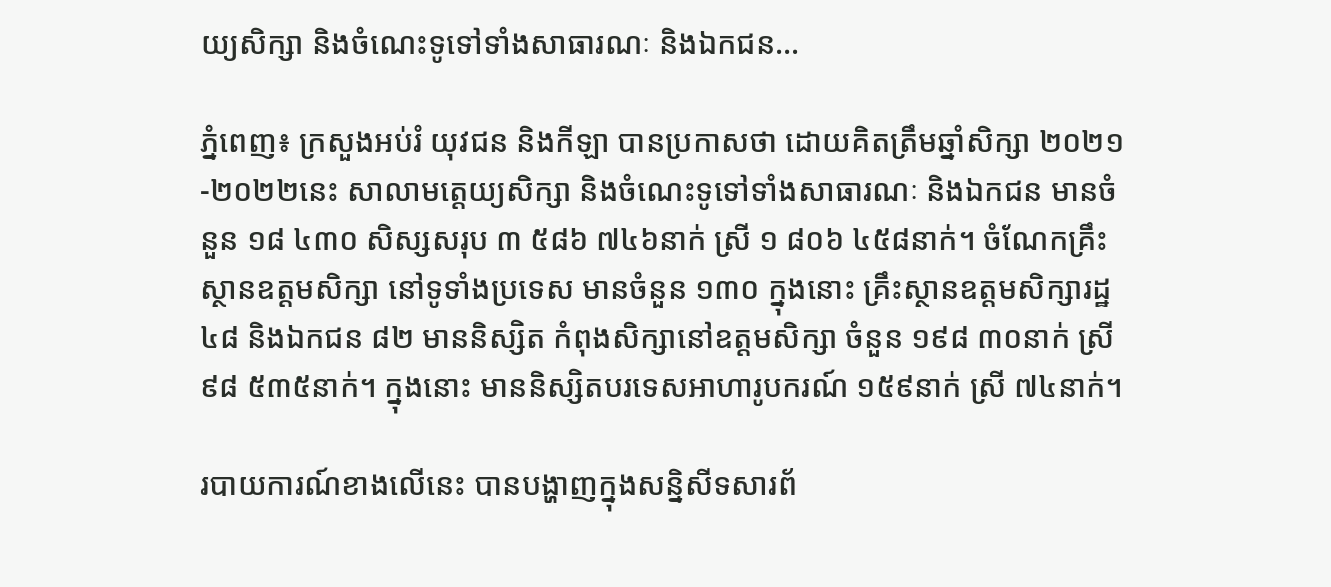យ្យសិក្សា និងចំណេះទូទៅទាំងសាធារណៈ និងឯកជន…

ភ្នំពេញ៖ ក្រសួងអប់រំ យុវជន និងកីឡា បានប្រកាសថា ដោយគិតត្រឹមឆ្នាំសិក្សា ២០២១-២០២២នេះ សាលាមត្តេយ្យសិក្សា និងចំណេះទូទៅទាំងសាធារណៈ និងឯកជន មានចំនួន ១៨ ៤៣០ សិស្សសរុប ៣ ៥៨៦ ៧៤៦នាក់ ស្រី ១ ៨០៦ ៤៥៨នាក់។ ចំណែកគ្រឹះស្ថានឧត្តមសិក្សា នៅទូទាំងប្រទេស មានចំនួន ១៣០ ក្នុងនោះ គ្រឹះស្ថានឧត្តមសិក្សារដ្ឋ ៤៨ និងឯកជន ៨២ មាននិស្សិត កំពុងសិក្សានៅឧត្តមសិក្សា ចំនួន ១៩៨ ៣០នាក់ ស្រី ៩៨ ៥៣៥នាក់។ ក្នុងនោះ មាននិស្សិតបរទេសអាហារូបករណ៍ ១៥៩នាក់ ស្រី ៧៤នាក់។

របាយការណ៍ខាងលើនេះ បានបង្ហាញក្នុងសន្និសីទសារព័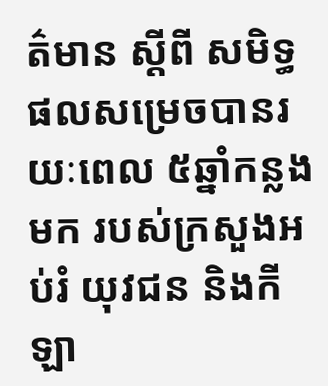ត៌មាន ស្តីពី សមិទ្ធផលសម្រេចបានរយៈពេល ៥ឆ្នាំកន្លងមក របស់ក្រសួងអប់រំ យុវជន និងកីឡា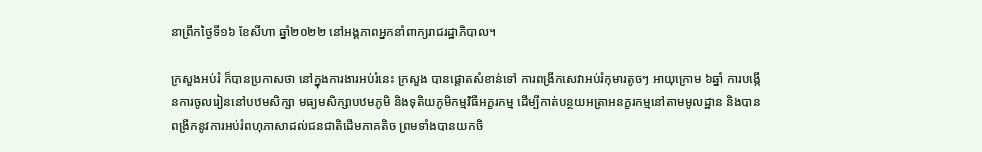នាព្រឹកថ្ងៃទី១៦ ខែសីហា ឆ្នាំ២០២២ នៅអង្គភាពអ្នកនាំពាក្យរាជរដ្ឋាភិបាល។

ក្រសួងអប់រំ ក៏បានប្រកាសថា នៅក្នុងការងារអប់រំនេះ ក្រសួង បានផ្ដោតសំខាន់ទៅ ការពង្រីកសេវាអប់រំកុមារតូចៗ អាយុក្រោម ៦ឆ្នាំ ការបង្កើនការចូលរៀននៅបឋមសិក្សា មធ្យមសិក្សាបឋមភូមិ និងទុតិយភូមិកម្មវិធីអក្ខរកម្ម ដើម្បីកាត់បន្ថយអត្រាអនក្ខរកម្មនៅតាមមូលដ្ឋាន និងបានពង្រីកនូវការអប់រំពហុភាសាដល់ជនជាតិដើមភាគតិច ព្រមទាំងបានយកចិ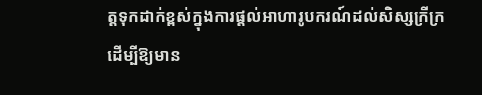ត្តទុកដាក់ខ្ពស់ក្នុងការផ្តល់អាហារូបករណ៍ដល់សិស្សក្រីក្រ ដើម្បីឱ្យមាន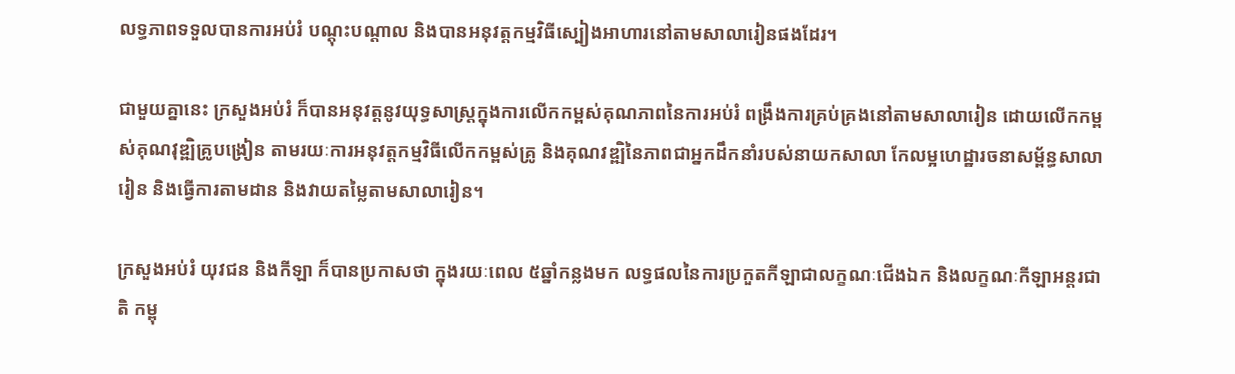លទ្ធភាពទទួលបានការអប់រំ បណ្ដុះបណ្ដាល និងបានអនុវត្តកម្មវិធីស្បៀងអាហារនៅតាមសាលារៀនផងដែរ។

ជាមួយគ្នានេះ ក្រសួងអប់រំ ក៏បានអនុវត្តនូវយុទ្ធសាស្ត្រក្នុងការលើកកម្ពស់គុណភាពនៃការអប់រំ ពង្រឹងការគ្រប់គ្រងនៅតាមសាលារៀន ដោយលើកកម្ពស់គុណវុឌ្ឍិគ្រូបង្រៀន តាមរយៈការអនុវត្តកម្មវិធីលើកកម្ពស់គ្រូ និងគុណវឌ្ឍិនៃភាពជាអ្នកដឹកនាំរបស់នាយកសាលា កែលម្អហេដ្ឋារចនាសម្ព័ន្ធសាលារៀន និងធ្វើការតាមដាន និងវាយតម្លៃតាមសាលារៀន។

ក្រសួងអប់រំ យុវជន និងកីឡា ក៏បានប្រកាសថា ក្នុងរយៈពេល ៥ឆ្នាំកន្លងមក លទ្ធផលនៃការប្រកួតកីឡាជាលក្ខណៈជើងឯក និងលក្ខណៈកីឡាអន្តរជាតិ កម្ពុ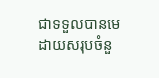ជាទទួលបានមេដាយសរុបចំនួ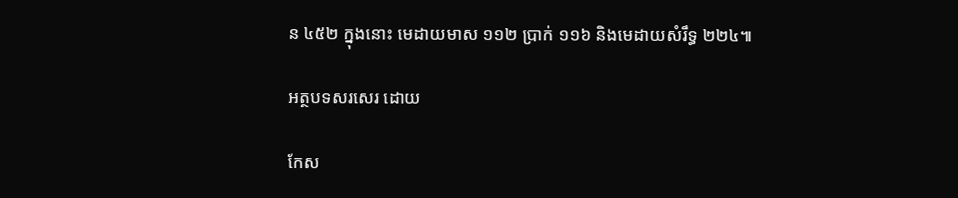ន ៤៥២ ក្នុងនោះ មេដាយមាស ១១២ ប្រាក់ ១១៦ និងមេដាយសំរឹទ្ធ ២២៤៕

អត្ថបទសរសេរ ដោយ

កែស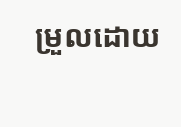ម្រួលដោយ